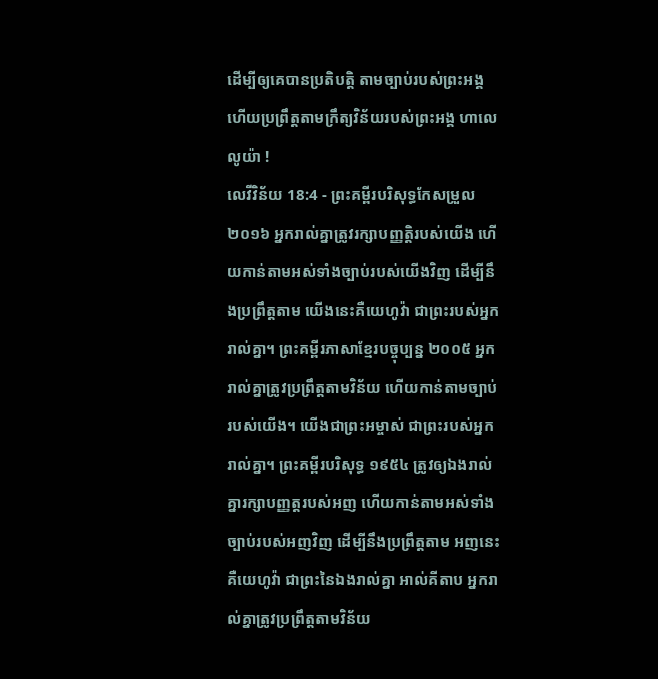ដើម្បីឲ្យគេបានប្រតិបត្តិ តាមច្បាប់របស់ព្រះអង្គ ហើយប្រព្រឹត្តតាមក្រឹត្យវិន័យរបស់ព្រះអង្គ ហាលេលូយ៉ា !
លេវីវិន័យ 18:4 - ព្រះគម្ពីរបរិសុទ្ធកែសម្រួល ២០១៦ អ្នករាល់គ្នាត្រូវរក្សាបញ្ញត្តិរបស់យើង ហើយកាន់តាមអស់ទាំងច្បាប់របស់យើងវិញ ដើម្បីនឹងប្រព្រឹត្តតាម យើងនេះគឺយេហូវ៉ា ជាព្រះរបស់អ្នករាល់គ្នា។ ព្រះគម្ពីរភាសាខ្មែរបច្ចុប្បន្ន ២០០៥ អ្នករាល់គ្នាត្រូវប្រព្រឹត្តតាមវិន័យ ហើយកាន់តាមច្បាប់របស់យើង។ យើងជាព្រះអម្ចាស់ ជាព្រះរបស់អ្នករាល់គ្នា។ ព្រះគម្ពីរបរិសុទ្ធ ១៩៥៤ ត្រូវឲ្យឯងរាល់គ្នារក្សាបញ្ញត្តរបស់អញ ហើយកាន់តាមអស់ទាំងច្បាប់របស់អញវិញ ដើម្បីនឹងប្រព្រឹត្តតាម អញនេះ គឺយេហូវ៉ា ជាព្រះនៃឯងរាល់គ្នា អាល់គីតាប អ្នករាល់គ្នាត្រូវប្រព្រឹត្តតាមវិន័យ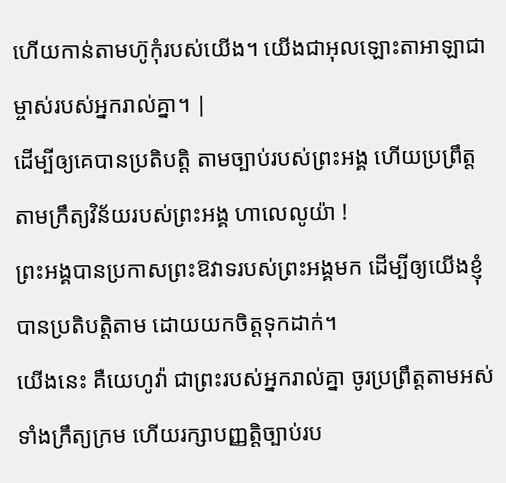ហើយកាន់តាមហ៊ូកុំរបស់យើង។ យើងជាអុលឡោះតាអាឡាជាម្ចាស់របស់អ្នករាល់គ្នា។ |
ដើម្បីឲ្យគេបានប្រតិបត្តិ តាមច្បាប់របស់ព្រះអង្គ ហើយប្រព្រឹត្តតាមក្រឹត្យវិន័យរបស់ព្រះអង្គ ហាលេលូយ៉ា !
ព្រះអង្គបានប្រកាសព្រះឱវាទរបស់ព្រះអង្គមក ដើម្បីឲ្យយើងខ្ញុំបានប្រតិបត្តិតាម ដោយយកចិត្តទុកដាក់។
យើងនេះ គឺយេហូវ៉ា ជាព្រះរបស់អ្នករាល់គ្នា ចូរប្រព្រឹត្តតាមអស់ទាំងក្រឹត្យក្រម ហើយរក្សាបញ្ញត្តិច្បាប់រប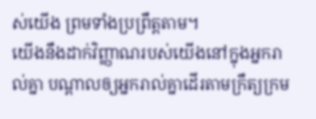ស់យើង ព្រមទាំងប្រព្រឹត្តតាម។
យើងនឹងដាក់វិញ្ញាណរបស់យើងនៅក្នុងអ្នករាល់គ្នា បណ្ដាលឲ្យអ្នករាល់គ្នាដើរតាមក្រឹត្យក្រម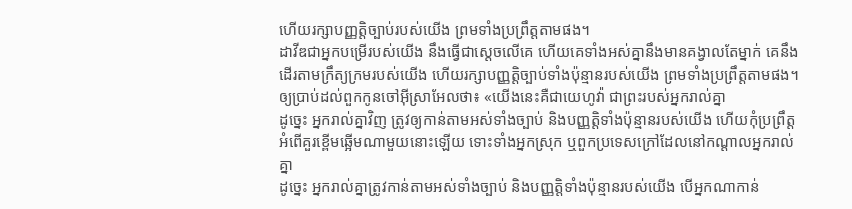ហើយរក្សាបញ្ញត្តិច្បាប់របស់យើង ព្រមទាំងប្រព្រឹត្តតាមផង។
ដាវីឌជាអ្នកបម្រើរបស់យើង នឹងធ្វើជាស្តេចលើគេ ហើយគេទាំងអស់គ្នានឹងមានគង្វាលតែម្នាក់ គេនឹងដើរតាមក្រឹត្យក្រមរបស់យើង ហើយរក្សាបញ្ញត្តិច្បាប់ទាំងប៉ុន្មានរបស់យើង ព្រមទាំងប្រព្រឹត្តតាមផង។
ឲ្យប្រាប់ដល់ពួកកូនចៅអ៊ីស្រាអែលថា៖ «យើងនេះគឺជាយេហូវ៉ា ជាព្រះរបស់អ្នករាល់គ្នា
ដូច្នេះ អ្នករាល់គ្នាវិញ ត្រូវឲ្យកាន់តាមអស់ទាំងច្បាប់ និងបញ្ញត្តិទាំងប៉ុន្មានរបស់យើង ហើយកុំប្រព្រឹត្តអំពើគួរខ្ពើមឆ្អើមណាមួយនោះឡើយ ទោះទាំងអ្នកស្រុក ឬពួកប្រទេសក្រៅដែលនៅកណ្ដាលអ្នករាល់គ្នា
ដូច្នេះ អ្នករាល់គ្នាត្រូវកាន់តាមអស់ទាំងច្បាប់ និងបញ្ញត្តិទាំងប៉ុន្មានរបស់យើង បើអ្នកណាកាន់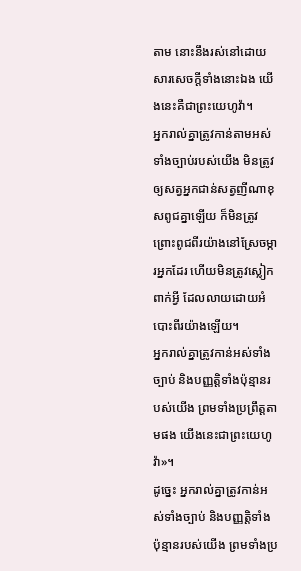តាម នោះនឹងរស់នៅដោយសារសេចក្ដីទាំងនោះឯង យើងនេះគឺជាព្រះយេហូវ៉ា។
អ្នករាល់គ្នាត្រូវកាន់តាមអស់ទាំងច្បាប់របស់យើង មិនត្រូវឲ្យសត្វអ្នកជាន់សត្វញីណាខុសពូជគ្នាឡើយ ក៏មិនត្រូវព្រោះពូជពីរយ៉ាងនៅស្រែចម្ការអ្នកដែរ ហើយមិនត្រូវស្លៀកពាក់អ្វី ដែលលាយដោយអំបោះពីរយ៉ាងឡើយ។
អ្នករាល់គ្នាត្រូវកាន់អស់ទាំងច្បាប់ និងបញ្ញត្តិទាំងប៉ុន្មានរបស់យើង ព្រមទាំងប្រព្រឹត្តតាមផង យើងនេះជាព្រះយេហូវ៉ា»។
ដូច្នេះ អ្នករាល់គ្នាត្រូវកាន់អស់ទាំងច្បាប់ និងបញ្ញត្តិទាំងប៉ុន្មានរបស់យើង ព្រមទាំងប្រ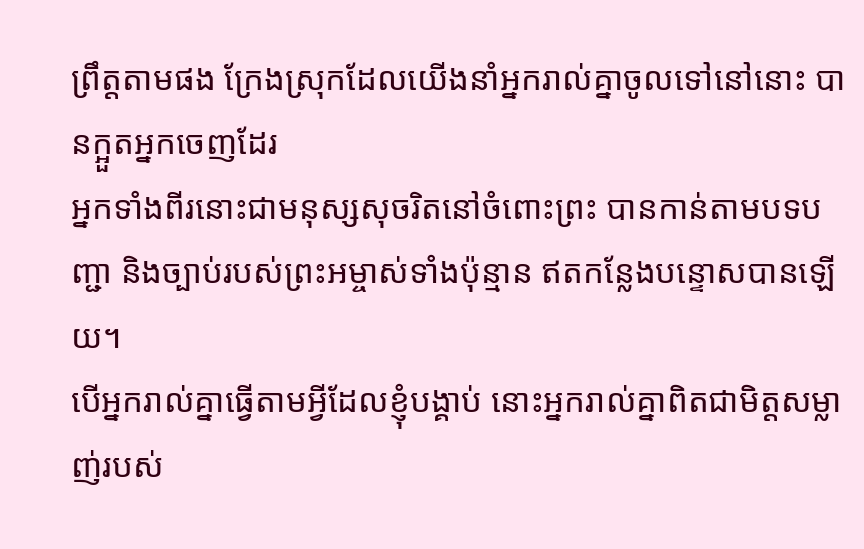ព្រឹត្តតាមផង ក្រែងស្រុកដែលយើងនាំអ្នករាល់គ្នាចូលទៅនៅនោះ បានក្អួតអ្នកចេញដែរ
អ្នកទាំងពីរនោះជាមនុស្សសុចរិតនៅចំពោះព្រះ បានកាន់តាមបទបញ្ជា និងច្បាប់របស់ព្រះអម្ចាស់ទាំងប៉ុន្មាន ឥតកន្លែងបន្ទោសបានឡើយ។
បើអ្នករាល់គ្នាធ្វើតាមអ្វីដែលខ្ញុំបង្គាប់ នោះអ្នករាល់គ្នាពិតជាមិត្តសម្លាញ់របស់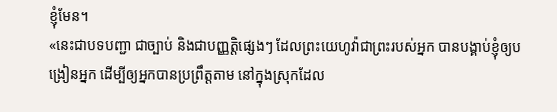ខ្ញុំមែន។
«នេះជាបទបញ្ជា ជាច្បាប់ និងជាបញ្ញត្តិផ្សេងៗ ដែលព្រះយេហូវ៉ាជាព្រះរបស់អ្នក បានបង្គាប់ខ្ញុំឲ្យបង្រៀនអ្នក ដើម្បីឲ្យអ្នកបានប្រព្រឹត្តតាម នៅក្នុងស្រុកដែល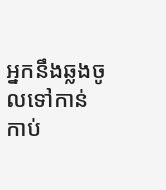អ្នកនឹងឆ្លងចូលទៅកាន់កាប់